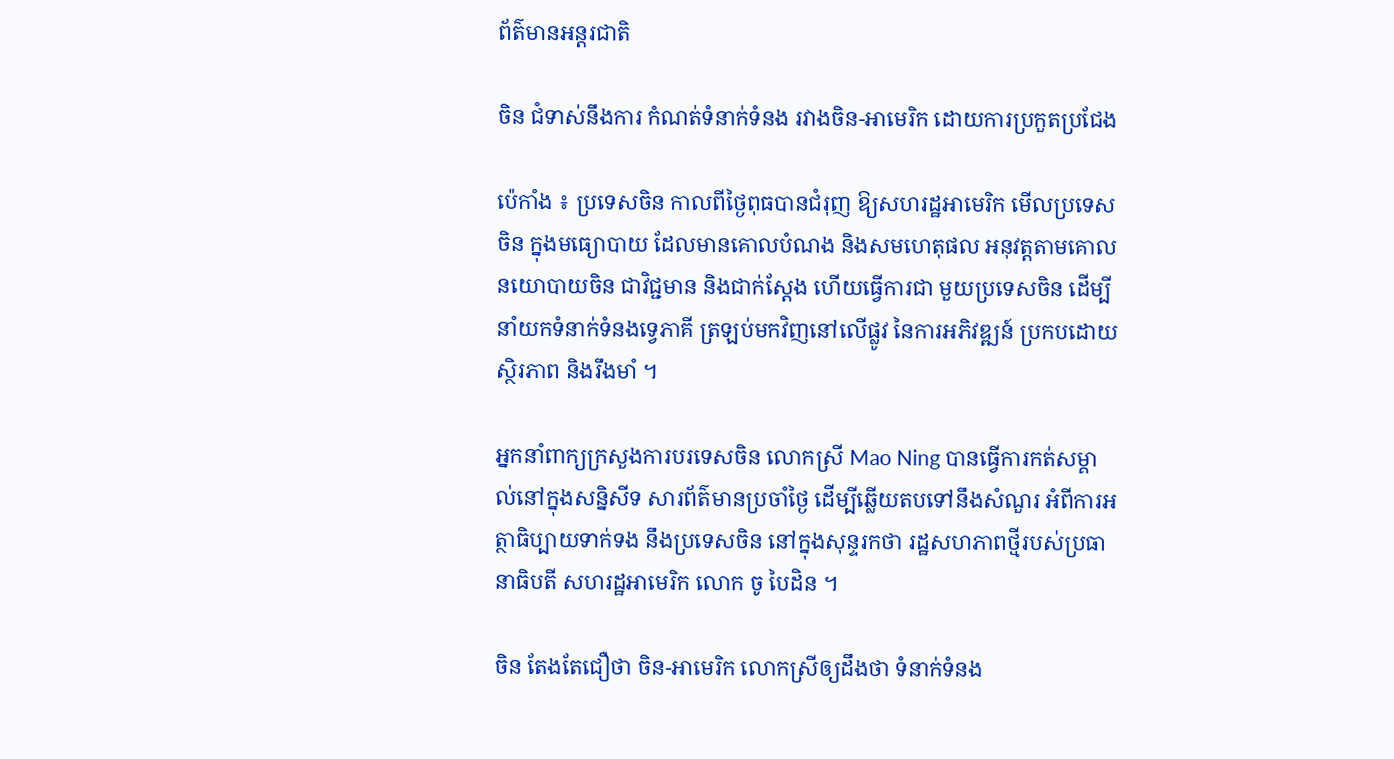ព័ត៌មានអន្តរជាតិ

ចិន ជំទាស់នឹងការ កំណត់ទំនាក់ទំនង រវាងចិន-អាមេរិក ដោយការប្រកួតប្រជែង

ប៉េកាំង ៖ ប្រទេសចិន កាលពីថ្ងៃពុធបានជំរុញ ឱ្យសហរដ្ឋអាមេរិក មើលប្រទេសចិន ក្នុងមធ្យោបាយ ដែលមានគោលបំណង និងសមហេតុផល អនុវត្តតាមគោលនយោបាយចិន ជាវិជ្ជមាន និងជាក់ស្តែង ហើយធ្វើការជា មួយប្រទេសចិន ដើម្បីនាំយកទំនាក់ទំនងទ្វេភាគី ត្រឡប់មកវិញនៅលើផ្លូវ នៃការអភិវឌ្ឍន៍ ប្រកបដោយស្ថិរភាព និងរឹងមាំ ។

អ្នកនាំពាក្យក្រសួងការបរទេសចិន លោកស្រី Mao Ning បានធ្វើការកត់សម្គាល់នៅក្នុងសន្និសីទ សារព័ត៌មានប្រចាំថ្ងៃ ដើម្បីឆ្លើយតបទៅនឹងសំណួរ អំពីការអត្ថាធិប្បាយទាក់ទង នឹងប្រទេសចិន នៅក្នុងសុន្ទរកថា រដ្ឋសហភាពថ្មីរបស់ប្រធានាធិបតី សហរដ្ឋអាមេរិក លោក ចូ បៃដិន ។

ចិន តែងតែជឿថា ចិន-អាមេរិក លោកស្រីឲ្យដឹងថា ទំនាក់ទំនង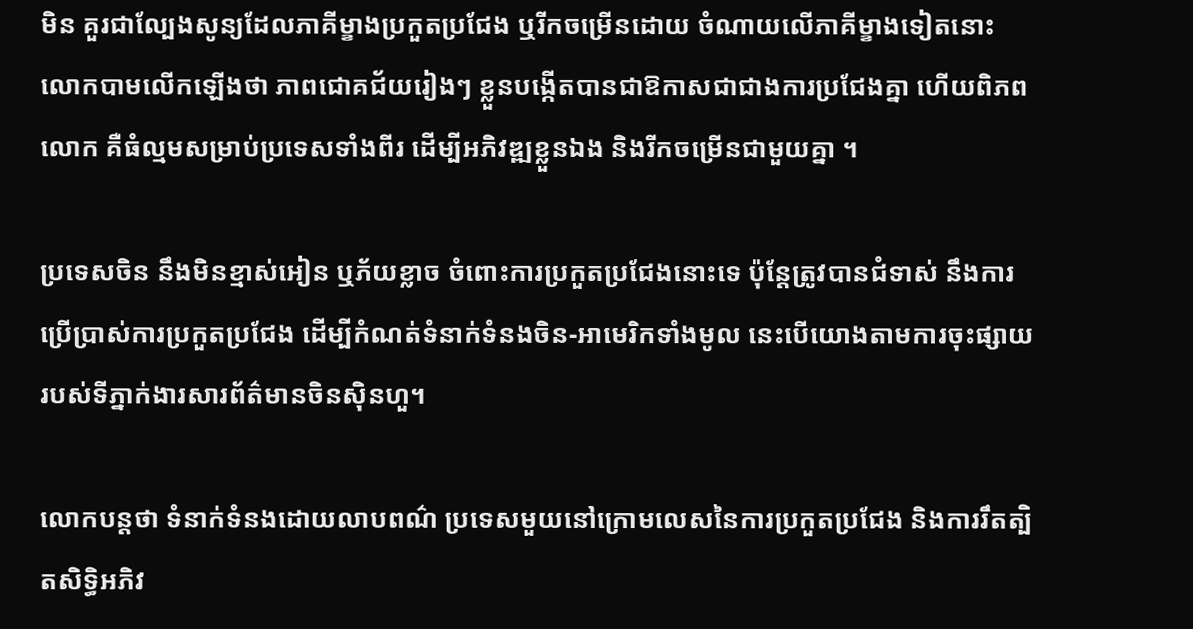មិន គួរជាល្បែងសូន្យដែលភាគីម្ខាងប្រកួតប្រជែង ឬរីកចម្រើនដោយ ចំណាយលើភាគីម្ខាងទៀតនោះ លោកបាមលើកឡើងថា ភាពជោគជ័យរៀងៗ ខ្លួនបង្កើតបានជាឱកាសជាជាងការប្រជែងគ្នា ហើយពិភពលោក គឺធំល្មមសម្រាប់ប្រទេសទាំងពីរ ដើម្បីអភិវឌ្ឍខ្លួនឯង និងរីកចម្រើនជាមួយគ្នា ។

ប្រទេសចិន នឹងមិនខ្មាស់អៀន ឬភ័យខ្លាច ចំពោះការប្រកួតប្រជែងនោះទេ ប៉ុន្តែត្រូវបានជំទាស់ នឹងការប្រើប្រាស់ការប្រកួតប្រជែង ដើម្បីកំណត់ទំនាក់ទំនងចិន-អាមេរិកទាំងមូល នេះបើយោងតាមការចុះផ្សាយ របស់ទីភ្នាក់ងារសារព័ត៌មានចិនស៊ិនហួ។

លោកបន្ដថា ទំនាក់ទំនងដោយលាបពណ៌ ប្រទេសមួយនៅក្រោមលេសនៃការប្រកួតប្រជែង និងការរឹតត្បិតសិទ្ធិអភិវ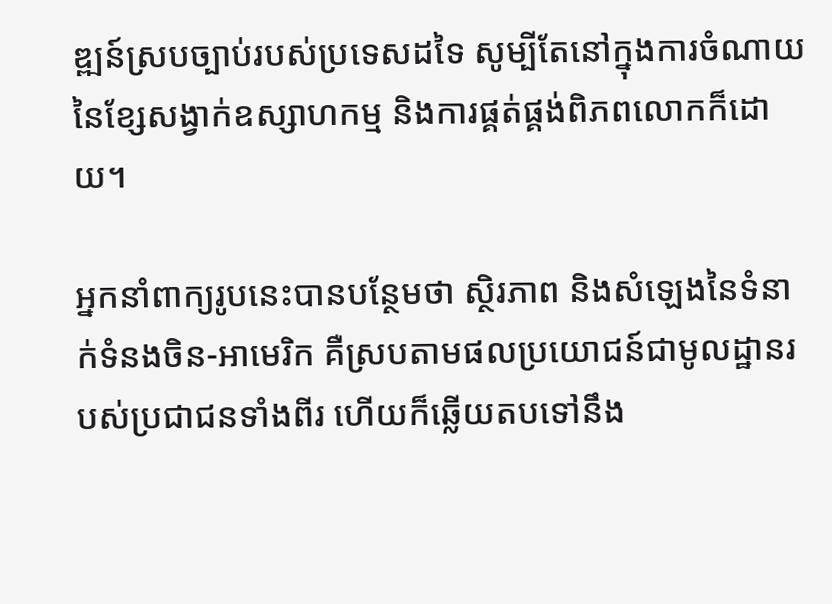ឌ្ឍន៍ស្របច្បាប់របស់ប្រទេសដទៃ សូម្បីតែនៅក្នុងការចំណាយនៃខ្សែសង្វាក់ឧស្សាហកម្ម និងការផ្គត់ផ្គង់ពិភពលោកក៏ដោយ។

អ្នកនាំពាក្យរូបនេះបានបន្ថែមថា ស្ថិរភាព និងសំឡេងនៃទំនាក់ទំនងចិន-អាមេរិក គឺស្របតាមផលប្រយោជន៍ជាមូលដ្ឋានរបស់ប្រជាជនទាំងពីរ ហើយក៏ឆ្លើយតបទៅនឹង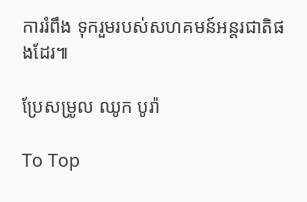ការរំពឹង ទុករួមរបស់សហគមន៍អន្តរជាតិផងដែរ៕

ប្រែសម្រូល ឈូក បូរ៉ា

To Top